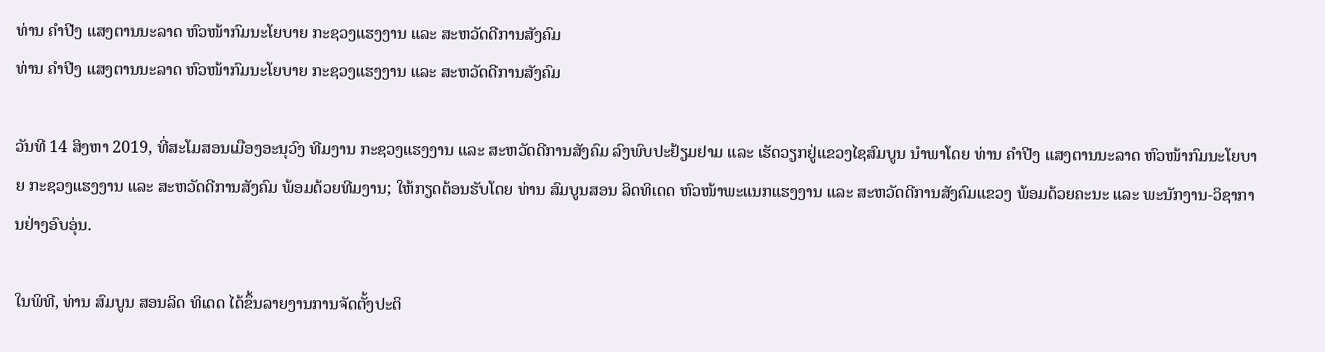ທ່ານ ຄຳປີງ ແສງຕານນະລາດ ຫົວໜ້າກົມນະໂຍບາຍ ກະຊວງແຮງງານ ແລະ ສະຫວັດດີການສັງຄົມ
ທ່ານ ຄຳປີງ ແສງຕານນະລາດ ຫົວໜ້າກົມນະໂຍບາຍ ກະຊວງແຮງງານ ແລະ ສະຫວັດດີການສັງຄົມ

ວັນທີ 14 ສິງຫາ 2019, ທີ່ສະໂມສອນເມືອງອະນຸວົງ ທີມງານ ກະຊວງແຮງງານ ແລະ ສະຫວັດດີການສັງຄົມ ລົງພົບປະຢ້ຽມຢາມ ແລະ ເຮັດວຽກຢູ່ແຂວງໄຊສົມບູນ ນຳພາໂດຍ ທ່ານ ຄຳປີງ ແສງຕານນະລາດ ຫົວໜ້າກົມນະໂຍບາຍ ກະຊວງແຮງງານ ແລະ ສະຫວັດດີການສັງຄົມ ພ້ອມດ້ວຍທີມງານ; ໃຫ້ກຽດຕ້ອນຮັບໂດຍ ທ່ານ ສົມບູນສອນ ລິດທິເດດ ຫົວໜ້າພະແນກແຮງງານ ແລະ ສະຫວັດດີການສັງຄົມແຂວງ ພ້ອມດ້ວຍຄະນະ ແລະ ພະນັກງານ-ວິຊາການຢ່າງອົບອຸ່ນ.

ໃນພິທີ, ທ່ານ ສົມບູນ ສອນລິດ ທິເດດ ໄດ້ຂຶ້ນລາຍງານການຈັດຕັ້ງປະຕິ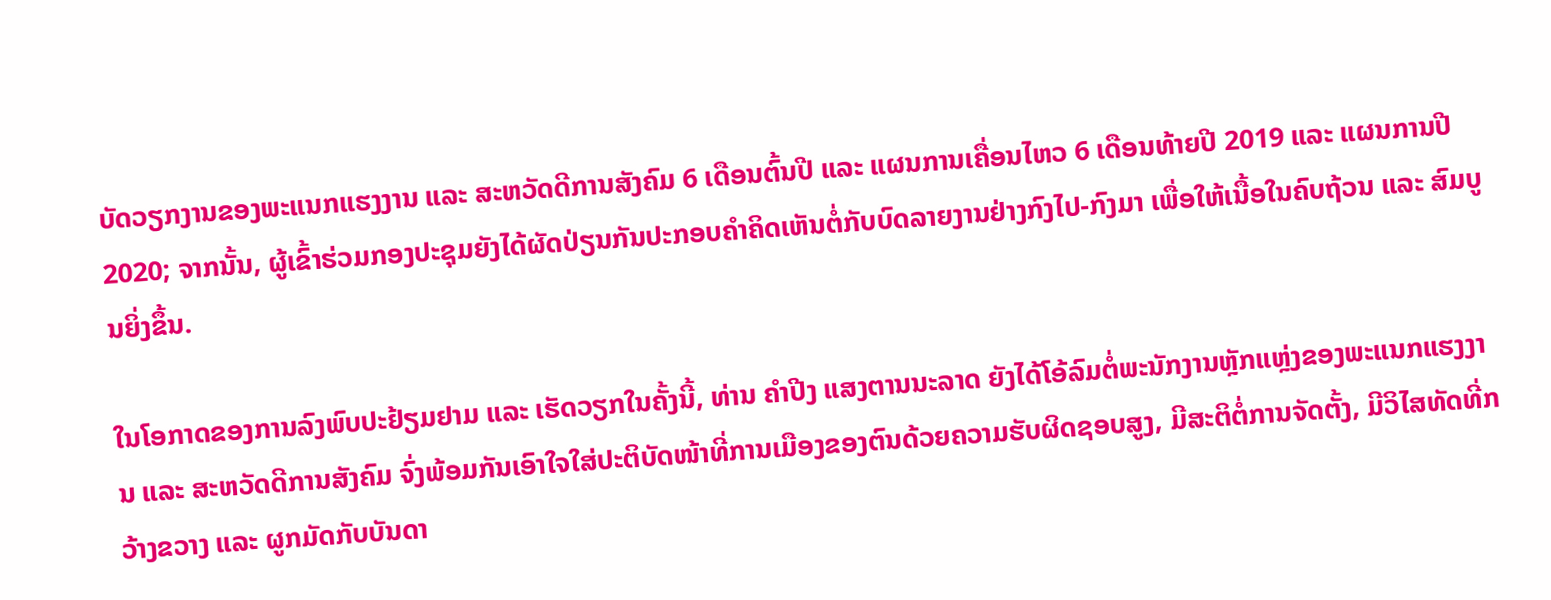ບັດວຽກງານຂອງພະແນກແຮງງານ ແລະ ສະຫວັດດີການສັງຄົມ 6 ເດືອນຕົ້ນປີ ແລະ ແຜນການເຄື່ອນໄຫວ 6 ເດືອນທ້າຍປີ 2019 ແລະ ແຜນການປີ 2020; ຈາກນັ້ນ, ຜູ້ເຂົ້າຮ່ວມກອງປະຊຸມຍັງໄດ້ຜັດປ່ຽນກັນປະກອບຄໍາຄິດເຫັນຕໍ່ກັບບົດລາຍງານຢ່າງກົງໄປ-ກົງມາ ເພື່ອໃຫ້ເນື້ອໃນຄົບຖ້ວນ ແລະ ສົມບູນຍິ່ງຂຶ້ນ.

ໃນໂອກາດຂອງການລົງພົບປະຢ້ຽມຢາມ ແລະ ເຮັດວຽກໃນຄັ້ງນີ້, ທ່ານ ຄຳປີງ ແສງຕານນະລາດ ຍັງໄດ້ໂອ້ລົມຕໍ່ພະນັກງານຫຼັກແຫຼ່ງຂອງພະແນກແຮງງານ ແລະ ສະຫວັດດີການສັງຄົມ ຈົ່ງພ້ອມກັນເອົາໃຈໃສ່ປະຕິບັດໜ້າທີ່ການເມືອງຂອງຕົນດ້ວຍຄວາມຮັບຜິດຊອບສູງ, ມີສະຕິຕໍ່ການຈັດຕັ້ງ, ມີວິໄສທັດທີ່ກວ້າງຂວາງ ແລະ ຜູກມັດກັບບັນດາ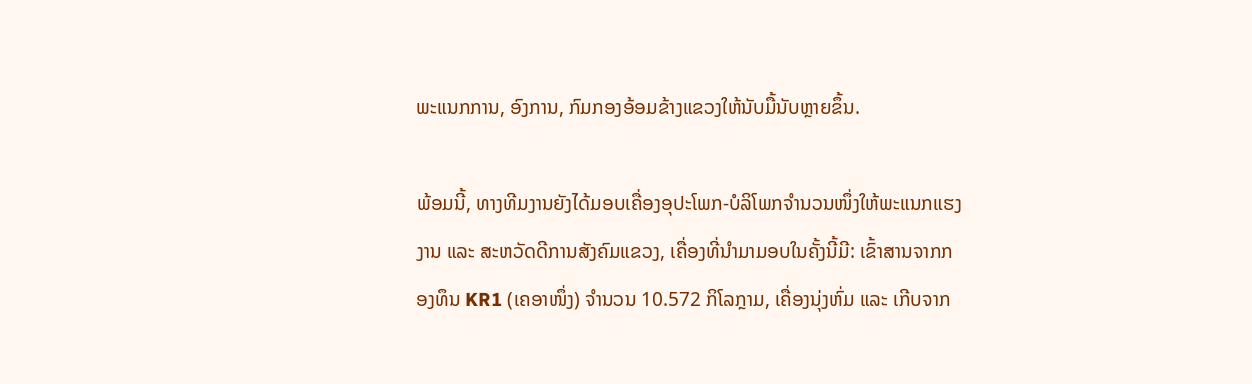ພະແນກການ, ອົງການ, ກົມກອງອ້ອມຂ້າງແຂວງໃຫ້ນັບມື້ນັບຫຼາຍຂຶ້ນ.

ພ້ອມນີ້, ທາງທີມງານຍັງໄດ້ມອບເຄື່ອງອຸປະໂພກ-ບໍລິໂພກຈຳນວນໜຶ່ງໃຫ້ພະແນກແຮງງານ ແລະ ສະຫວັດດີການສັງຄົມແຂວງ, ເຄື່ອງທີ່ນຳມາມອບໃນຄັ້ງນີ້ມີ: ເຂົ້າສານຈາກກອງທຶນ KR1 (ເຄອາໜຶ່ງ) ຈຳນວນ 10.572 ກິໂລກຼາມ, ເຄື່ອງນຸ່ງຫົ່ມ ແລະ ເກີບຈາກ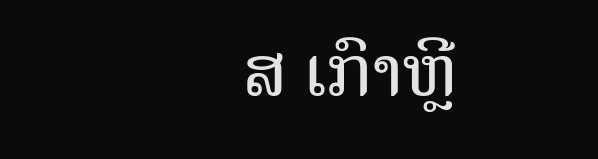ສ ເກົາຫຼີ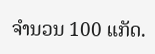ຈຳນວນ 100 ແກັດ.